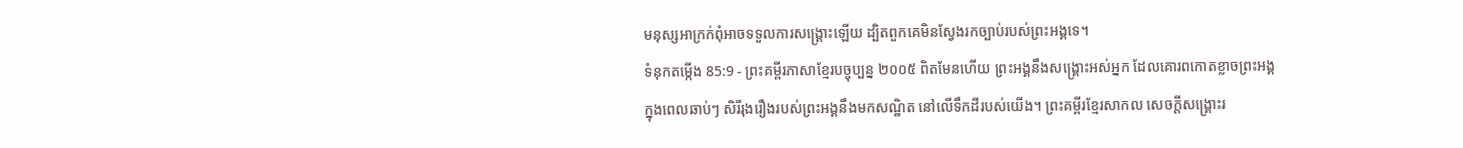មនុស្សអាក្រក់ពុំអាចទទួលការសង្គ្រោះឡើយ ដ្បិតពួកគេមិនស្វែងរកច្បាប់របស់ព្រះអង្គទេ។
ទំនុកតម្កើង 85:9 - ព្រះគម្ពីរភាសាខ្មែរបច្ចុប្បន្ន ២០០៥ ពិតមែនហើយ ព្រះអង្គនឹងសង្គ្រោះអស់អ្នក ដែលគោរពកោតខ្លាចព្រះអង្គក្នុងពេលឆាប់ៗ សិរីរុងរឿងរបស់ព្រះអង្គនឹងមកសណ្ឋិត នៅលើទឹកដីរបស់យើង។ ព្រះគម្ពីរខ្មែរសាកល សេចក្ដីសង្គ្រោះរ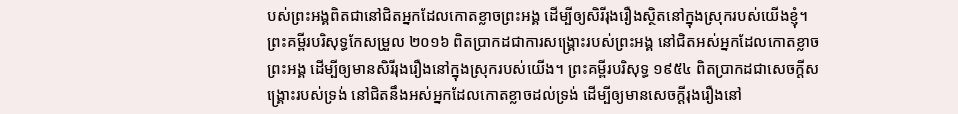បស់ព្រះអង្គពិតជានៅជិតអ្នកដែលកោតខ្លាចព្រះអង្គ ដើម្បីឲ្យសិរីរុងរឿងស្ថិតនៅក្នុងស្រុករបស់យើងខ្ញុំ។ ព្រះគម្ពីរបរិសុទ្ធកែសម្រួល ២០១៦ ពិតប្រាកដជាការសង្គ្រោះរបស់ព្រះអង្គ នៅជិតអស់អ្នកដែលកោតខ្លាចព្រះអង្គ ដើម្បីឲ្យមានសិរីរុងរឿងនៅក្នុងស្រុករបស់យើង។ ព្រះគម្ពីរបរិសុទ្ធ ១៩៥៤ ពិតប្រាកដជាសេចក្ដីសង្គ្រោះរបស់ទ្រង់ នៅជិតនឹងអស់អ្នកដែលកោតខ្លាចដល់ទ្រង់ ដើម្បីឲ្យមានសេចក្ដីរុងរឿងនៅ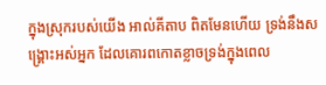ក្នុងស្រុករបស់យើង អាល់គីតាប ពិតមែនហើយ ទ្រង់នឹងសង្គ្រោះអស់អ្នក ដែលគោរពកោតខ្លាចទ្រង់ក្នុងពេល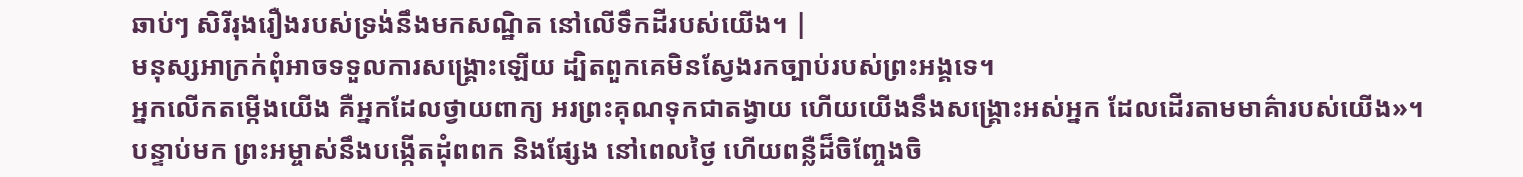ឆាប់ៗ សិរីរុងរឿងរបស់ទ្រង់នឹងមកសណ្ឋិត នៅលើទឹកដីរបស់យើង។ |
មនុស្សអាក្រក់ពុំអាចទទួលការសង្គ្រោះឡើយ ដ្បិតពួកគេមិនស្វែងរកច្បាប់របស់ព្រះអង្គទេ។
អ្នកលើកតម្កើងយើង គឺអ្នកដែលថ្វាយពាក្យ អរព្រះគុណទុកជាតង្វាយ ហើយយើងនឹងសង្គ្រោះអស់អ្នក ដែលដើរតាមមាគ៌ារបស់យើង»។
បន្ទាប់មក ព្រះអម្ចាស់នឹងបង្កើតដុំពពក និងផ្សែង នៅពេលថ្ងៃ ហើយពន្លឺដ៏ចិញ្ចែងចិ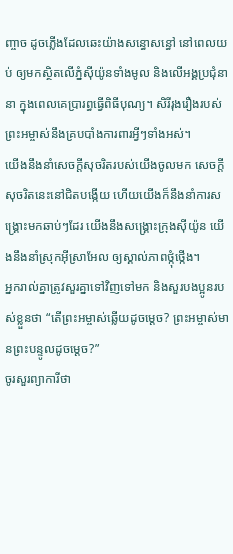ញ្ចាច ដូចភ្លើងដែលឆេះយ៉ាងសន្ធោសន្ធៅ នៅពេលយប់ ឲ្យមកស្ថិតលើភ្នំស៊ីយ៉ូនទាំងមូល និងលើអង្គប្រជុំនានា ក្នុងពេលគេប្រារព្ធធ្វើពិធីបុណ្យ។ សិរីរុងរឿងរបស់ព្រះអម្ចាស់នឹងគ្របបាំងការពារអ្វីៗទាំងអស់។
យើងនឹងនាំសេចក្ដីសុចរិតរបស់យើងចូលមក សេចក្ដីសុចរិតនេះនៅជិតបង្កើយ ហើយយើងក៏នឹងនាំការសង្គ្រោះមកឆាប់ៗដែរ យើងនឹងសង្គ្រោះក្រុងស៊ីយ៉ូន យើងនឹងនាំស្រុកអ៊ីស្រាអែល ឲ្យស្គាល់ភាពថ្កុំថ្កើង។
អ្នករាល់គ្នាត្រូវសួរគ្នាទៅវិញទៅមក និងសួរបងប្អូនរបស់ខ្លួនថា “តើព្រះអម្ចាស់ឆ្លើយដូចម្ដេច? ព្រះអម្ចាស់មានព្រះបន្ទូលដូចម្ដេច?”
ចូរសួរព្យាការីថា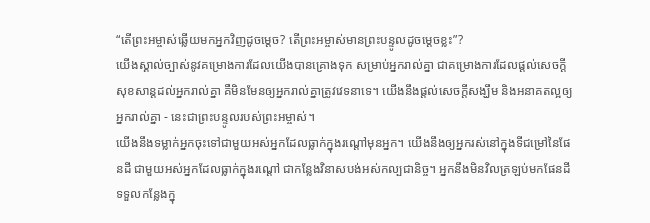“តើព្រះអម្ចាស់ឆ្លើយមកអ្នកវិញដូចម្ដេច? តើព្រះអម្ចាស់មានព្រះបន្ទូលដូចម្ដេចខ្លះ”?
យើងស្គាល់ច្បាស់នូវគម្រោងការដែលយើងបានគ្រោងទុក សម្រាប់អ្នករាល់គ្នា ជាគម្រោងការដែលផ្ដល់សេចក្ដីសុខសាន្តដល់អ្នករាល់គ្នា គឺមិនមែនឲ្យអ្នករាល់គ្នាត្រូវវេទនាទេ។ យើងនឹងផ្ដល់សេចក្ដីសង្ឃឹម និងអនាគតល្អឲ្យអ្នករាល់គ្នា - នេះជាព្រះបន្ទូលរបស់ព្រះអម្ចាស់។
យើងនឹងទម្លាក់អ្នកចុះទៅជាមួយអស់អ្នកដែលធ្លាក់ក្នុងរណ្ដៅមុនអ្នក។ យើងនឹងឲ្យអ្នករស់នៅក្នុងទីជម្រៅនៃផែនដី ជាមួយអស់អ្នកដែលធ្លាក់ក្នុងរណ្ដៅ ជាកន្លែងវិនាសបង់អស់កល្បជានិច្ច។ អ្នកនឹងមិនវិលត្រឡប់មកផែនដីទទួលកន្លែងក្នុ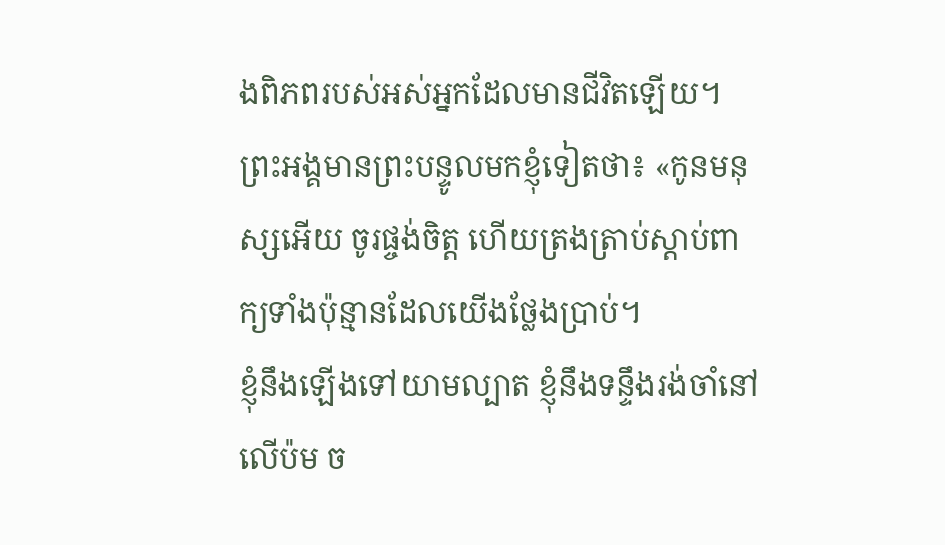ងពិភពរបស់អស់អ្នកដែលមានជីវិតឡើយ។
ព្រះអង្គមានព្រះបន្ទូលមកខ្ញុំទៀតថា៖ «កូនមនុស្សអើយ ចូរផ្ចង់ចិត្ត ហើយត្រងត្រាប់ស្ដាប់ពាក្យទាំងប៉ុន្មានដែលយើងថ្លែងប្រាប់។
ខ្ញុំនឹងឡើងទៅយាមល្បាត ខ្ញុំនឹងទន្ទឹងរង់ចាំនៅលើប៉ម ច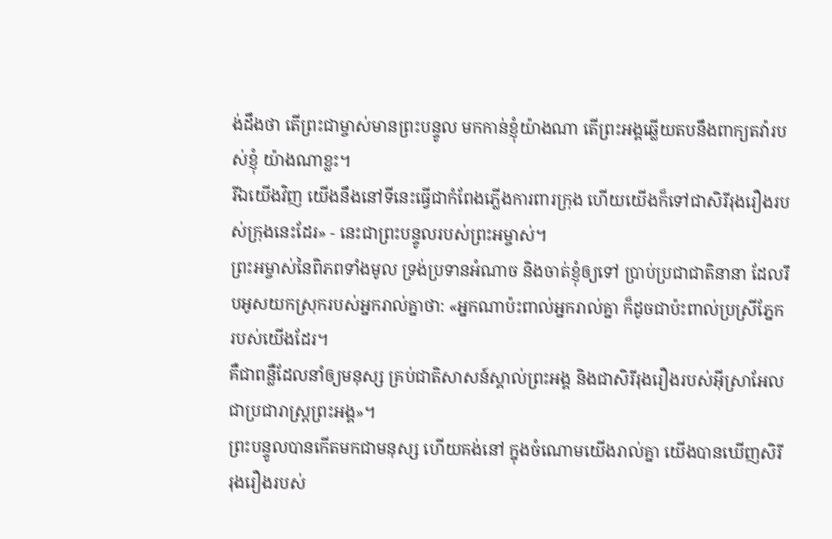ង់ដឹងថា តើព្រះជាម្ចាស់មានព្រះបន្ទូល មកកាន់ខ្ញុំយ៉ាងណា តើព្រះអង្គឆ្លើយតបនឹងពាក្យតវ៉ារបស់ខ្ញុំ យ៉ាងណាខ្លះ។
រីឯយើងវិញ យើងនឹងនៅទីនេះធ្វើជាកំពែងភ្លើងការពារក្រុង ហើយយើងក៏ទៅជាសិរីរុងរឿងរបស់ក្រុងនេះដែរ» - នេះជាព្រះបន្ទូលរបស់ព្រះអម្ចាស់។
ព្រះអម្ចាស់នៃពិភពទាំងមូល ទ្រង់ប្រទានអំណាច និងចាត់ខ្ញុំឲ្យទៅ ប្រាប់ប្រជាជាតិនានា ដែលរឹបអូសយកស្រុករបស់អ្នករាល់គ្នាថា: «អ្នកណាប៉ះពាល់អ្នករាល់គ្នា ក៏ដូចជាប៉ះពាល់ប្រស្រីភ្នែករបស់យើងដែរ។
គឺជាពន្លឺដែលនាំឲ្យមនុស្ស គ្រប់ជាតិសាសន៍ស្គាល់ព្រះអង្គ និងជាសិរីរុងរឿងរបស់អ៊ីស្រាអែល ជាប្រជារាស្ត្រព្រះអង្គ»។
ព្រះបន្ទូលបានកើតមកជាមនុស្ស ហើយគង់នៅ ក្នុងចំណោមយើងរាល់គ្នា យើងបានឃើញសិរីរុងរឿងរបស់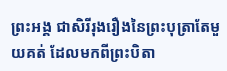ព្រះអង្គ ជាសិរីរុងរឿងនៃព្រះបុត្រាតែមួយគត់ ដែលមកពីព្រះបិតា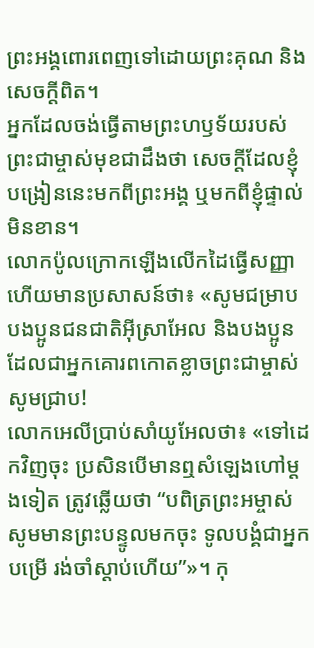ព្រះអង្គពោរពេញទៅដោយព្រះគុណ និងសេចក្ដីពិត។
អ្នកដែលចង់ធ្វើតាមព្រះហឫទ័យរបស់ព្រះជាម្ចាស់មុខជាដឹងថា សេចក្ដីដែលខ្ញុំបង្រៀននេះមកពីព្រះអង្គ ឬមកពីខ្ញុំផ្ទាល់មិនខាន។
លោកប៉ូលក្រោកឡើងលើកដៃធ្វើសញ្ញា ហើយមានប្រសាសន៍ថា៖ «សូមជម្រាបបងប្អូនជនជាតិអ៊ីស្រាអែល និងបងប្អូនដែលជាអ្នកគោរពកោតខ្លាចព្រះជាម្ចាស់ សូមជ្រាប!
លោកអេលីប្រាប់សាំយូអែលថា៖ «ទៅដេកវិញចុះ ប្រសិនបើមានឮសំឡេងហៅម្ដងទៀត ត្រូវឆ្លើយថា “បពិត្រព្រះអម្ចាស់ សូមមានព្រះបន្ទូលមកចុះ ទូលបង្គំជាអ្នកបម្រើ រង់ចាំស្ដាប់ហើយ”»។ កុ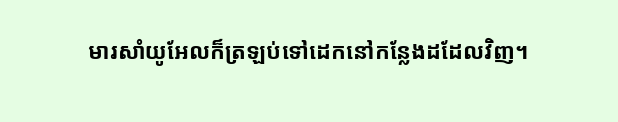មារសាំយូអែលក៏ត្រឡប់ទៅដេកនៅកន្លែងដដែលវិញ។